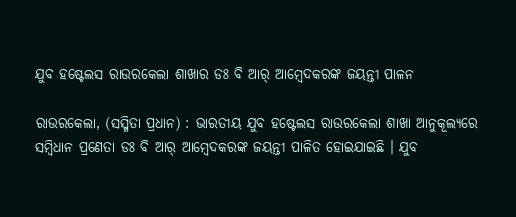ଯୁବ ହଷ୍ଟେଲସ ରାଉରକେଲା ଶାଖାର ଡଃ ବି ଆର୍ ଆମ୍ବେଦକରଙ୍କ ଜୟନ୍ତୀ ପାଳନ

ରାଉରକେଲା, (ସସ୍ମିତା ପ୍ରଧାନ) : ଭାରତୀୟ ଯୁବ ହଷ୍ଟେଲସ ରାଉରକେଲା ଶାଖା ଆନୁକୂଲ୍ୟରେ ସମ୍ବିଧାନ ପ୍ରଣେତା ଡଃ ବି ଆର୍ ଆମ୍ବେଦକରଙ୍କ ଜୟନ୍ତୀ ପାଳିତ ହୋଇଯାଇଛି । ଯୁବ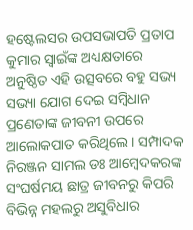ହଷ୍ଟେଲସର ଉପସଭାପତି ପ୍ରତାପ କୁମାର ସ୍ବାଇଁଙ୍କ ଅଧ୍ୟକ୍ଷତାରେ ଅନୁଷ୍ଠିତ ଏହି ଉତ୍ସବରେ ବହୁ ସଭ୍ୟ ସଭ୍ୟା ଯୋଗ ଦେଇ ସମ୍ବିଧାନ ପ୍ରଣେତାଙ୍କ ଜୀବନୀ ଉପରେ ଆଲୋକପାତ କରିଥିଲେ । ସମ୍ପାଦକ ନିରଞ୍ଜନ ସାମଲ ଡଃ ଆମ୍ବେଦକରଙ୍କ ସଂଘର୍ଷମୟ ଛାତ୍ର ଜୀବନରୁ କିପରି ବିଭିନ୍ନ ମହଲରୁ ଅସୁବିଧାର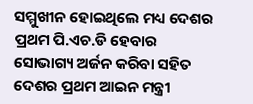ସମ୍ମୁଖୀନ ହୋଇଥିଲେ ମଧ୍ୟ ଦେଶର ପ୍ରଥମ ପି.ଏଚ.ଡି ହେବାର ସୋଭାଗ୍ୟ ଅର୍ଜନ କରିବା ସହିତ ଦେଶର ପ୍ରଥମ ଆଇନ ମନ୍ତ୍ରୀ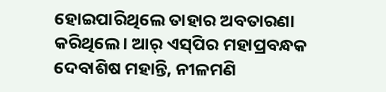ହୋଇପାରିଥିଲେ ତାହାର ଅବତାରଣା କରିଥିଲେ । ଆର୍ ଏସ୍‌ପିର ମହାପ୍ରବନ୍ଧକ ଦେବାଶିଷ ମହାନ୍ତି, ନୀଳମଣି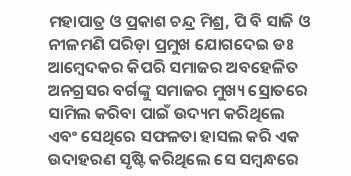ମହାପାତ୍ର ଓ ପ୍ରକାଶ ଚନ୍ଦ୍ର ମିଶ୍ର, ପି ବି ସାଜି ଓ ନୀଳମଣି ପରିଡ଼ା ପ୍ରମୁଖ ଯୋଗଦେଇ ଡଃ ଆମ୍ବେଦକର କିପରି ସମାଜର ଅବହେଳିତ ଅନଗ୍ରସର ବର୍ଗଙ୍କୁ ସମାଜର ମୁଖ୍ୟ ସ୍ରୋତରେ ସାମିଲ କରିବା ପାଇଁ ଉଦ୍ୟମ କରିଥିଲେ ଏବଂ ସେଥିରେ ସଫଳତା ହାସଲ କରି ଏକ ଉଦାହରଣ ସୃଷ୍ଟି କରିଥିଲେ ସେ ସମ୍ବନ୍ଧରେ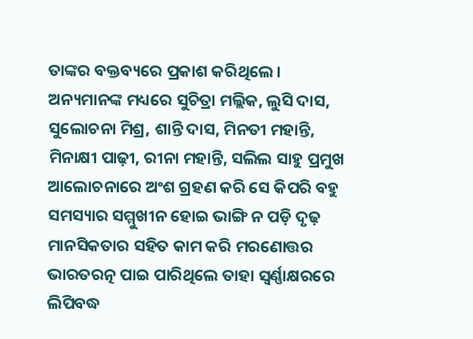ତାଙ୍କର ବକ୍ତବ୍ୟରେ ପ୍ରକାଶ କରିଥିଲେ । ଅନ୍ୟମାନଙ୍କ ମଧ୍ୟରେ ସୁଚିତ୍ରା ମଲ୍ଲିକ, ଲୁସି ଦାସ, ସୁଲୋଚନା ମିଶ୍ର, ଶାନ୍ତି ଦାସ, ମିନତୀ ମହାନ୍ତି, ମିନାକ୍ଷୀ ପାଢ଼ୀ, ରୀନା ମହାନ୍ତି, ସଲିଲ ସାହୁ ପ୍ରମୁଖ ଆଲୋଚନାରେ ଅଂଶ ଗ୍ରହଣ କରି ସେ କିପରି ବହୁ ସମସ୍ୟାର ସମ୍ମୁଖୀନ ହୋଇ ଭାଙ୍ଗି ନ ପଡ଼ି ଦୃଢ଼ ମାନସିକତାର ସହିତ କାମ କରି ମରଣୋତ୍ତର ଭାରତରତ୍ନ ପାଇ ପାରିଥିଲେ ତାହା ସ୍ବର୍ଣ୍ଣାକ୍ଷରରେ ଲିପିବଦ୍ଧ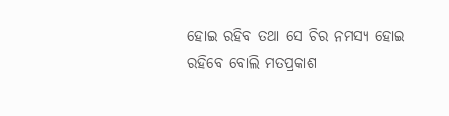ହୋଇ ରହିବ ତଥା ସେ ଚିର ନମସ୍ୟ ହୋଇ ରହିବେ ବୋଲି ମତପ୍ରକାଶ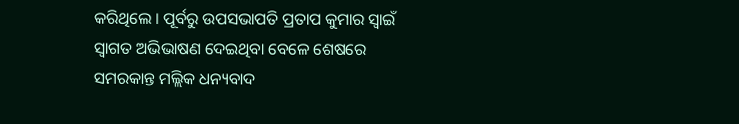କରିଥିଲେ । ପୂର୍ବରୁ ଉପସଭାପତି ପ୍ରତାପ କୁମାର ସ୍ବାଇଁ ସ୍ବାଗତ ଅଭିଭାଷଣ ଦେଇଥିବା ବେଳେ ଶେଷରେ ସମରକାନ୍ତ ମଲ୍ଲିକ ଧନ୍ୟବାଦ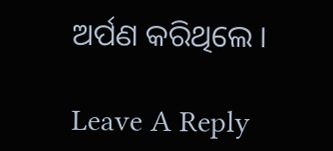ଅର୍ପଣ କରିଥିଲେ ।

Leave A Reply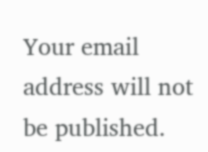Your email address will not be published.